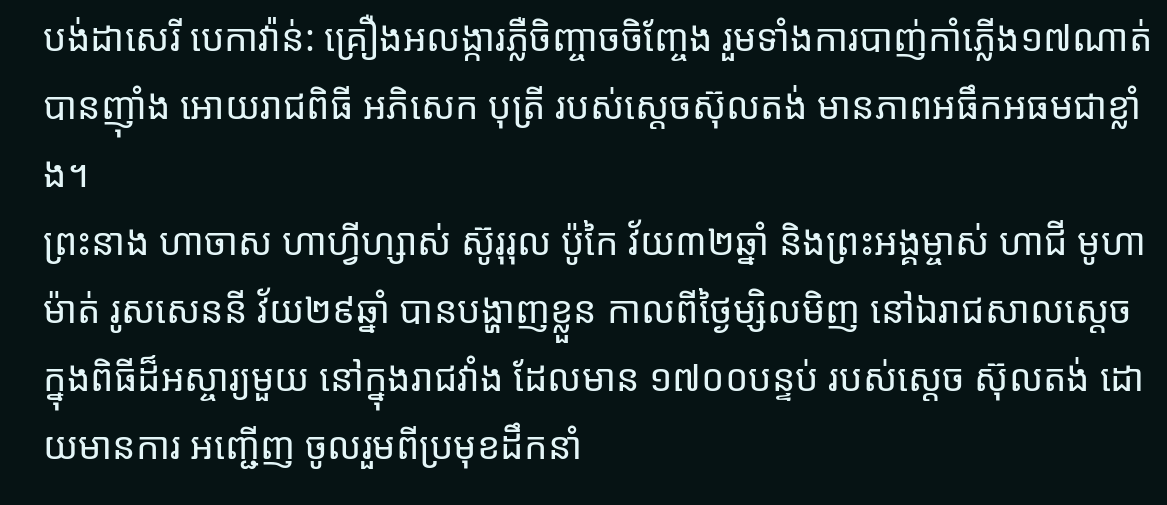បង់ដាសេរី បេកាវ៉ាន់: គ្រឿងអលង្ការភ្លឺចិញ្ចាចចិញ្ចែង រួមទាំងការបាញ់កាំភ្លើង១៧ណាត់ បានញ៉ាំង អោយរាជពិធី អភិសេក បុត្រី របស់ស្តេចស៊ុលតង់ មានភាពអធឹកអធមជាខ្លាំង។
ព្រះនាង ហាចាស ហាហ្វីហ្សាស់ ស៊ូរុរុល ប៉ូកៃ វ័យ៣២ឆ្នាំ និងព្រះអង្គម្ចាស់ ហាជី មូហាម៉ាត់ រូសសេននី វ័យ២៩ឆ្នាំ បានបង្ហាញខ្លួន កាលពីថ្ងៃម្សិលមិញ នៅឯរាជសាលស្តេច ក្នុងពិធីដ៏អស្ចារ្យមួយ នៅក្នុងរាជវាំង ដែលមាន ១៧០០បន្ទប់ របស់ស្តេច ស៊ុលតង់ ដោយមានការ អញ្ជើញ ចូលរួមពីប្រមុខដឹកនាំ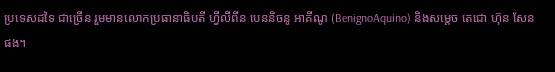ប្រទេសដទៃ ជាច្រើន រួមមានលោកប្រធានាធិបតី ហ្វីលីពីន បេននិចនូ អាគីណូ (BenignoAquino) និងសម្តេច តេជោ ហ៊ុន សែនផង។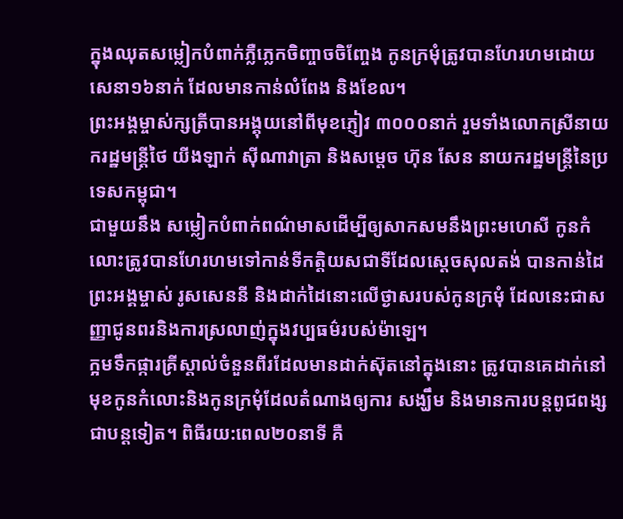ក្នុងឈុតសម្លៀកបំពាក់ភ្លឺភ្លេកចិញ្ចាចចិញ្ចែង កូនក្រមុំត្រូវបានហែរហមដោយសេនា១៦នាក់ ដែលមានកាន់លំពែង និងខែល។
ព្រះអង្គម្ចាស់ក្សត្រីបានអង្គុយនៅពីមុខភ្ញៀវ ៣០០០នាក់ រួមទាំងលោកស្រីនាយករដ្ឋមន្ត្រីថៃ យីងឡាក់ ស៊ីណាវាត្រា និងសម្តេច ហ៊ុន សែន នាយករដ្ឋមន្ត្រីនៃប្រទេសកម្ពុជា។
ជាមួយនឹង សម្លៀកបំពាក់ពណ៌មាសដើម្បីឲ្យសាកសមនឹងព្រះមហេសី កូនកំលោះត្រូវបានហែរហមទៅកាន់ទីកត្តិយសជាទីដែលស្តេចសុលតង់ បានកាន់ដៃ ព្រះអង្គម្ចាស់ រូសសេននី និងដាក់ដៃនោះលើថ្ងាសរបស់កូនក្រមុំ ដែលនេះជាសញ្ញាជូនពរនិងការស្រលាញ់ក្នុងវប្បធម៌របស់ម៉ាឡេ។
ក្អមទឹកផ្ការគ្រីស្តាល់ចំនួនពីរដែលមានដាក់ស៊ុតនៅក្នុងនោះ ត្រូវបានគេដាក់នៅមុខកូនកំលោះនិងកូនក្រមុំដែលតំណាងឲ្យការ សង្ឃឹម និងមានការបន្តពូជពង្ស ជាបន្តទៀត។ ពិធីរយ:ពេល២០នាទី គឺ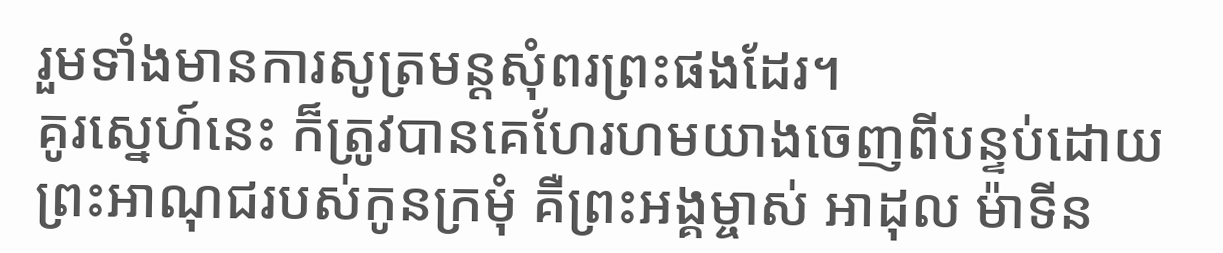រួមទាំងមានការសូត្រមន្ដសុំពរព្រះផងដែរ។
គូរសេ្នហ៍នេះ ក៏ត្រូវបានគេហែរហមយាងចេញពីបន្ទប់ដោយព្រះអាណុជរបស់កូនក្រមុំ គឺព្រះអង្គម្ចាស់ អាដុល ម៉ាទីន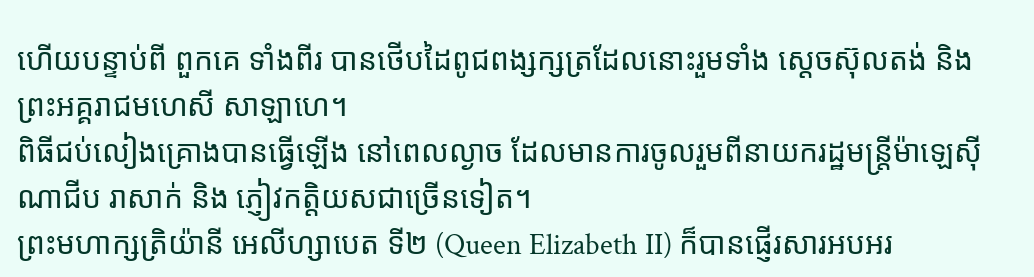ហើយបន្ទាប់ពី ពួកគេ ទាំងពីរ បានថើបដៃពូជពង្សក្សត្រដែលនោះរួមទាំង ស្តេចស៊ុលតង់ និងព្រះអគ្គរាជមហេសី សាឡាហេ។
ពិធីជប់លៀងគ្រោងបានធ្វើឡើង នៅពេលល្ងាច ដែលមានការចូលរួមពីនាយករដ្ឋមន្ត្រីម៉ាឡេស៊ី ណាជីប រាសាក់ និង ភ្ញៀវកត្តិយសជាច្រើនទៀត។
ព្រះមហាក្សត្រិយ៉ានី អេលីហ្សាបេត ទី២ (Queen Elizabeth II) ក៏បានផ្ញើរសារអបអរ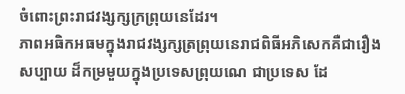ចំពោះព្រះរាជវង្សក្សក្រព្រុយនេដែរ។
ភាពអធិកអធមក្នុងរាជវង្សក្សត្រព្រុយនេរាជពិធីអភិសេកគឺជារឿងសប្បាយ ដ៏កម្រមួយក្នុងប្រទេសព្រុយណេ ជាប្រទេស ដែ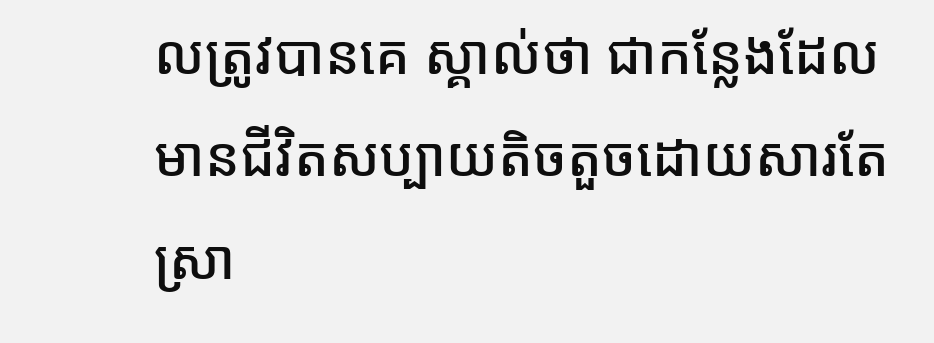លត្រូវបានគេ ស្គាល់ថា ជាកន្លែងដែលមានជីវិតសប្បាយតិចតួចដោយសារតែស្រា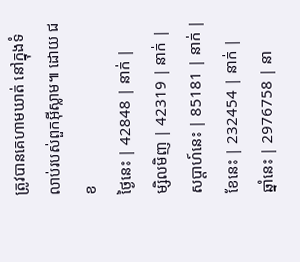ត្រូវបានគេហាមឃាត់ នៅក្នុងទំលាប់របស់ពួកអ៊ីស្លាម៕ ដោយ ជខ
ថ្ងៃនេះ | 42848 | នាក់ |
ម្សិលមិញ | 42319 | នាក់ |
សប្ដាហ៍នេះ | 85181 | នាក់ |
ខែនេះ | 232454 | នាក់ |
ឆ្នាំនេះ | 2976758 | នា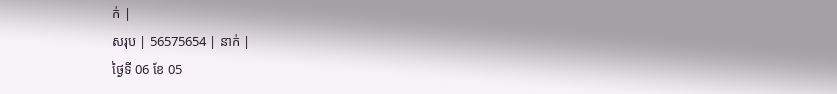ក់ |
សរុប | 56575654 | នាក់ |
ថ្ងៃទី 06 ខែ 05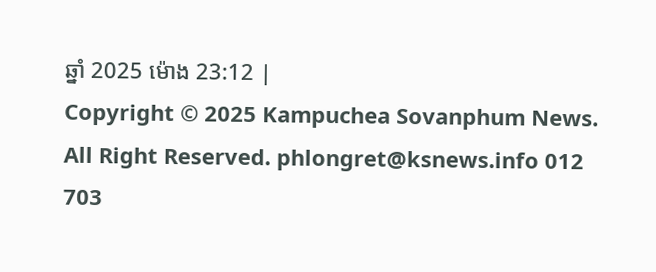ឆ្នាំ 2025 ម៉ោង 23:12 |
Copyright © 2025 Kampuchea Sovanphum News. All Right Reserved. phlongret@ksnews.info 012 703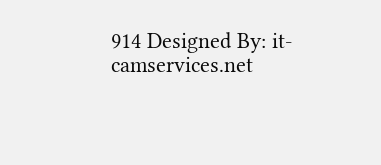914 Designed By: it-camservices.net